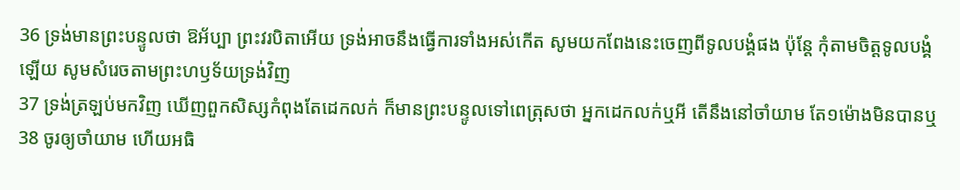36 ទ្រង់មានព្រះបន្ទូលថា ឱអ័ប្បា ព្រះវរបិតាអើយ ទ្រង់អាចនឹងធ្វើការទាំងអស់កើត សូមយកពែងនេះចេញពីទូលបង្គំផង ប៉ុន្តែ កុំតាមចិត្តទូលបង្គំឡើយ សូមសំរេចតាមព្រះហឫទ័យទ្រង់វិញ
37 ទ្រង់ត្រឡប់មកវិញ ឃើញពួកសិស្សកំពុងតែដេកលក់ ក៏មានព្រះបន្ទូលទៅពេត្រុសថា អ្នកដេកលក់ឬអី តើនឹងនៅចាំយាម តែ១ម៉ោងមិនបានឬ
38 ចូរឲ្យចាំយាម ហើយអធិ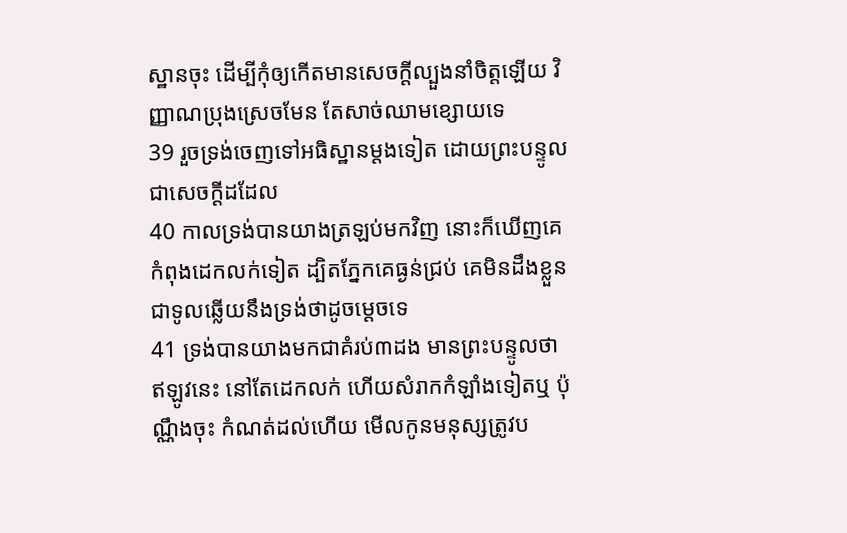ស្ឋានចុះ ដើម្បីកុំឲ្យកើតមានសេចក្តីល្បួងនាំចិត្តឡើយ វិញ្ញាណប្រុងស្រេចមែន តែសាច់ឈាមខ្សោយទេ
39 រួចទ្រង់ចេញទៅអធិស្ឋានម្តងទៀត ដោយព្រះបន្ទូលជាសេចក្តីដដែល
40 កាលទ្រង់បានយាងត្រឡប់មកវិញ នោះក៏ឃើញគេកំពុងដេកលក់ទៀត ដ្បិតភ្នែកគេធ្ងន់ជ្រប់ គេមិនដឹងខ្លួនជាទូលឆ្លើយនឹងទ្រង់ថាដូចម្តេចទេ
41 ទ្រង់បានយាងមកជាគំរប់៣ដង មានព្រះបន្ទូលថា ឥឡូវនេះ នៅតែដេកលក់ ហើយសំរាកកំឡាំងទៀតឬ ប៉ុណ្ណឹងចុះ កំណត់ដល់ហើយ មើលកូនមនុស្សត្រូវប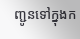ញ្ជូនទៅក្នុងក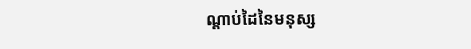ណ្តាប់ដៃនៃមនុស្ស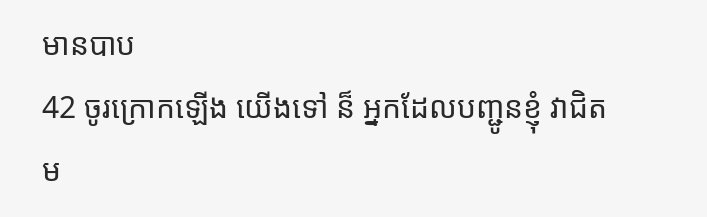មានបាប
42 ចូរក្រោកឡើង យើងទៅ ន៏ អ្នកដែលបញ្ជូនខ្ញុំ វាជិតម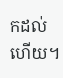កដល់ហើយ។